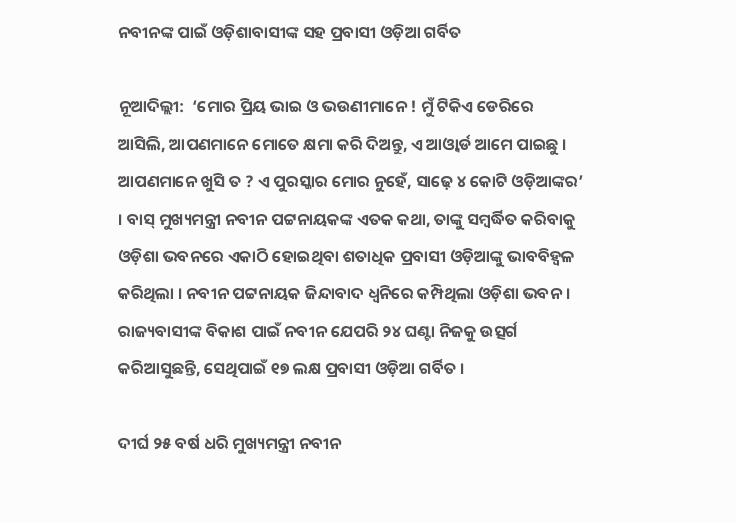ନବୀନଙ୍କ ପାଇଁ ଓଡ଼ିଶାବାସୀଙ୍କ ସହ ପ୍ରବାସୀ ଓଡ଼ିଆ ଗର୍ବିତ

ନୂଆଦିଲ୍ଲୀ:  ‘ମୋର ପ୍ରିୟ ଭାଇ ଓ ଭଉଣୀମାନେ ! ମୁଁ ଟିକିଏ ଡେରିରେ ଆସିଲି, ଆପଣମାନେ ମୋତେ କ୍ଷମା କରି ଦିଅନ୍ତୁ, ଏ ଆଓ୍ବାର୍ଡ‌ ଆମେ ପାଇଛୁ । ଆପଣମାନେ ଖୁସି ତ ? ଏ ପୁରସ୍କାର ମୋର ନୁହେଁ, ସାଢ଼େ ୪ କୋଟି ଓଡ଼ିଆଙ୍କର’ । ବାସ୍‌ ମୁଖ୍ୟମନ୍ତ୍ରୀ ନବୀନ ପଟ୍ଟନାୟକଙ୍କ ଏତକ କଥା, ତାଙ୍କୁ ସମ୍ବର୍ଦ୍ଧିତ କରିବାକୁ ଓଡ଼ିଶା ଭବନରେ ଏକାଠି ହୋଇଥିବା ଶତାଧିକ ପ୍ରବାସୀ ଓଡ଼ିଆଙ୍କୁ ଭାବବିହ୍ବଳ କରିଥିଲା । ନବୀନ ପଟ୍ଟନାୟକ ଜିନ୍ଦାବାଦ ଧ୍ବନିରେ କମ୍ପିଥିଲା ଓଡ଼ିଶା ଭବନ । ରାଜ୍ୟବାସୀଙ୍କ ବିକାଶ ପାଇଁ ନବୀନ ଯେପରି ୨୪ ଘଣ୍ଟା ନିଜକୁ ଉତ୍ସର୍ଗ କରିଆସୁଛନ୍ତି, ସେଥିପାଇଁ ୧୭ ଲକ୍ଷ ପ୍ରବାସୀ ଓଡ଼ିଆ ଗର୍ବିତ ।

ଦୀର୍ଘ ୨୫ ବର୍ଷ ଧରି ମୁଖ୍ୟମନ୍ତ୍ରୀ ନବୀନ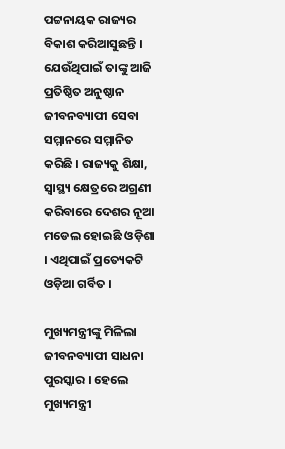ପଟ୍ଟନାୟକ ରାଜ୍ୟର ବିକାଶ କରିଆସୁଛନ୍ତି । ଯେଉଁଥିପାଇଁ ତାଙ୍କୁ ଆଜି ପ୍ରତିଷ୍ଠିତ ଅନୁଷ୍ଠାନ ଜୀବନବ୍ୟାପୀ ସେବା ସମ୍ମାନରେ ସମ୍ମାନିତ କରିଛି । ରାଜ୍ୟକୁ ଶିକ୍ଷା, ସ୍ବାସ୍ଥ୍ୟ କ୍ଷେତ୍ରରେ ଅଗ୍ରଣୀ କରିବାରେ ଦେଶର ନୂଆ ମଡେଲ ହୋଇଛି ଓଡ଼ିଶା । ଏଥିପାଇଁ ପ୍ରତ୍ୟେକଟି ଓଡ଼ିଆ ଗର୍ବିତ ।

ମୁଖ୍ୟମନ୍ତ୍ରୀଙ୍କୁ ମିଳିଲା ଜୀବନବ୍ୟାପୀ ସାଧନା ପୁରସ୍କାର । ହେଲେ ମୁଖ୍ୟମନ୍ତ୍ରୀ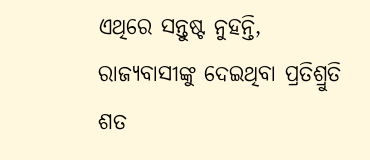ଏଥିରେ ସନ୍ତୁଷ୍ଟ ନୁହନ୍ତି, ରାଜ୍ୟବାସୀଙ୍କୁ ଦେଇଥିବା ପ୍ରତିଶ୍ରୁତି ଶତ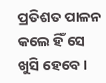ପ୍ରତିଶତ ପାଳନ କଲେ ହିଁ ସେ ଖୁସି ହେବେ ।